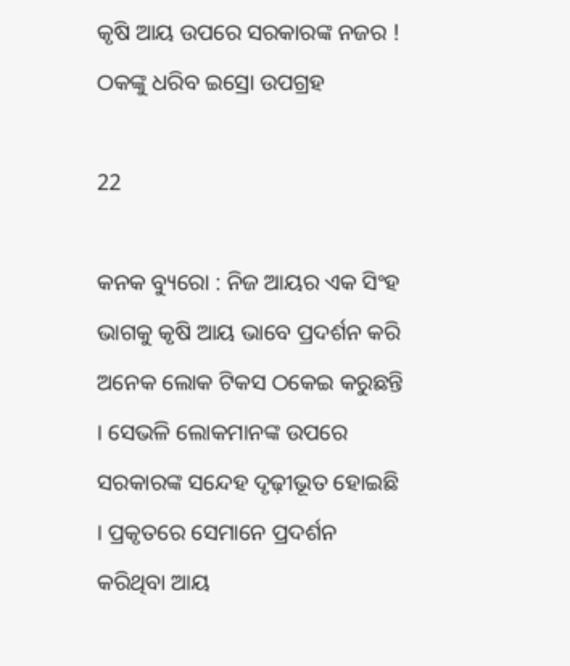କୃଷି ଆୟ ଉପରେ ସରକାରଙ୍କ ନଜର ! ଠକଙ୍କୁ ଧରିବ ଇସ୍ରୋ ଉପଗ୍ରହ

22

କନକ ବ୍ୟୁରୋ : ନିଜ ଆୟର ଏକ ସିଂହ ଭାଗକୁ କୃଷି ଆୟ ଭାବେ ପ୍ରଦର୍ଶନ କରି ଅନେକ ଲୋକ ଟିକସ ଠକେଇ କରୁଛନ୍ତି । ସେଭଳି ଲୋକମାନଙ୍କ ଉପରେ ସରକାରଙ୍କ ସନ୍ଦେହ ଦୃଢ଼ୀଭୂତ ହୋଇଛି । ପ୍ରକୃତରେ ସେମାନେ ପ୍ରଦର୍ଶନ କରିଥିବା ଆୟ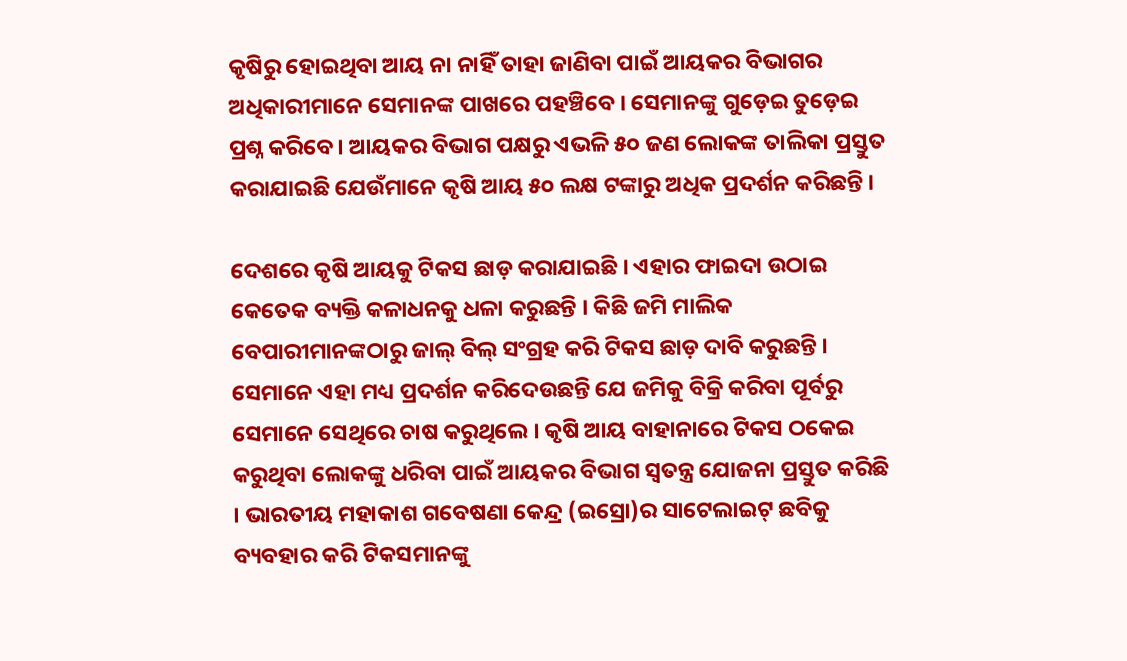କୃଷିରୁ ହୋଇଥିବା ଆୟ ନା ନାହିଁ ତାହା ଜାଣିବା ପାଇଁ ଆୟକର ବିଭାଗର ଅଧିକାରୀମାନେ ସେମାନଙ୍କ ପାଖରେ ପହଞ୍ଚିବେ । ସେମାନଙ୍କୁ ଗୁଡ଼େଇ ତୁଡ଼େଇ ପ୍ରଶ୍ନ କରିବେ । ଆୟକର ବିଭାଗ ପକ୍ଷରୁ ଏଭଳି ୫୦ ଜଣ ଲୋକଙ୍କ ତାଲିକା ପ୍ରସ୍ତୁତ କରାଯାଇଛି ଯେଉଁମାନେ କୃଷି ଆୟ ୫୦ ଲକ୍ଷ ଟଙ୍କାରୁ ଅଧିକ ପ୍ରଦର୍ଶନ କରିଛନ୍ତି ।

ଦେଶରେ କୃଷି ଆୟକୁ ଟିକସ ଛାଡ଼ କରାଯାଇଛି । ଏହାର ଫାଇଦା ଉଠାଇ କେତେକ ବ୍ୟକ୍ତି କଳାଧନକୁ ଧଳା କରୁଛନ୍ତି । କିଛି ଜମି ମାଲିକ ବେପାରୀମାନଙ୍କଠାରୁ ଜାଲ୍‌ ବିଲ୍‌ ସଂଗ୍ରହ କରି ଟିକସ ଛାଡ଼ ଦାବି କରୁଛନ୍ତି । ସେମାନେ ଏହା ମଧ୍ୟ ପ୍ରଦର୍ଶନ କରିଦେଉଛନ୍ତି ଯେ ଜମିକୁ ବିକ୍ରି କରିବା ପୂର୍ବରୁ ସେମାନେ ସେଥିରେ ଚାଷ କରୁଥିଲେ । କୃଷି ଆୟ ବାହାନାରେ ଟିକସ ଠକେଇ କରୁଥିବା ଲୋକଙ୍କୁ ଧରିବା ପାଇଁ ଆୟକର ବିଭାଗ ସ୍ୱତନ୍ତ୍ର ଯୋଜନା ପ୍ରସ୍ତୁତ କରିଛି । ଭାରତୀୟ ମହାକାଶ ଗବେଷଣା କେନ୍ଦ୍ର (ଇସ୍ରୋ)ର ସାଟେଲାଇଟ୍‌ ଛବିକୁ ବ୍ୟବହାର କରି ଟିକସମାନଙ୍କୁ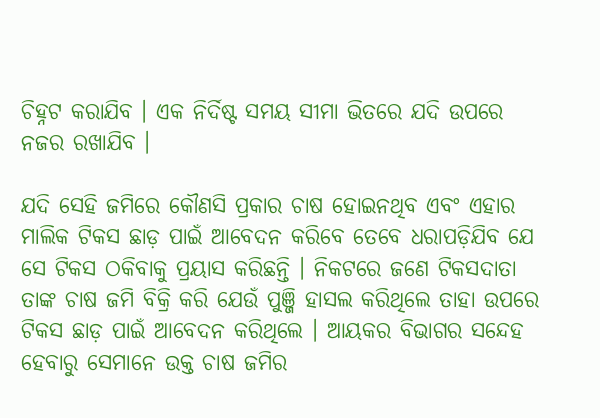ଚିହ୍ନଟ କରାଯିବ । ଏକ ନିର୍ଦିଷ୍ଟ ସମୟ ସୀମା ଭିତରେ ଯଦି ଉପରେ ନଜର ରଖାଯିବ ।

ଯଦି ସେହି ଜମିରେ କୌଣସି ପ୍ରକାର ଚାଷ ହୋଇନଥିବ ଏବଂ ଏହାର ମାଲିକ ଟିକସ ଛାଡ଼ ପାଇଁ ଆବେଦନ କରିବେ ତେବେ ଧରାପଡ଼ିଯିବ ଯେ ସେ ଟିକସ ଠକିବାକୁ ପ୍ରୟାସ କରିଛନ୍ତି । ନିକଟରେ ଜଣେ ଟିକସଦାତା ତାଙ୍କ ଚାଷ ଜମି ବିକ୍ରି କରି ଯେଉଁ ପୁଞ୍ଜି ହାସଲ କରିଥିଲେ ତାହା ଉପରେ ଟିକସ ଛାଡ଼ ପାଇଁ ଆବେଦନ କରିଥିଲେ । ଆୟକର ବିଭାଗର ସନ୍ଦେହ ହେବାରୁ ସେମାନେ ଉକ୍ତ ଚାଷ ଜମିର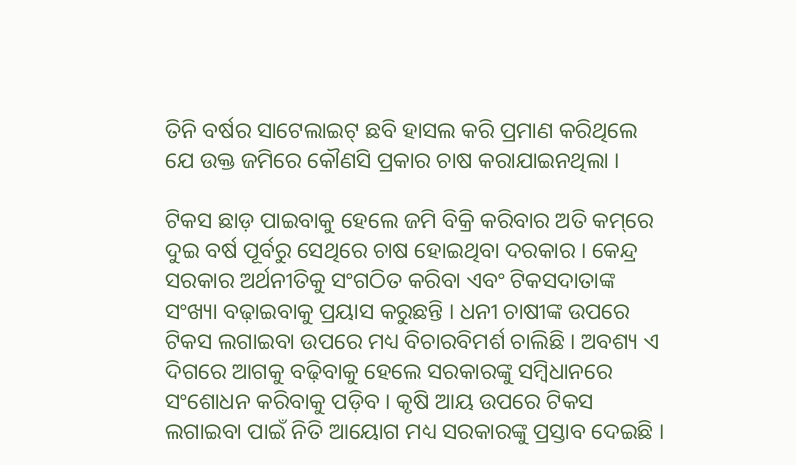ତିନି ବର୍ଷର ସାଟେଲାଇଟ୍‌ ଛବି ହାସଲ କରି ପ୍ରମାଣ କରିଥିଲେ ଯେ ଉକ୍ତ ଜମିରେ କୌଣସି ପ୍ରକାର ଚାଷ କରାଯାଇନଥିଲା ।

ଟିକସ ଛାଡ଼ ପାଇବାକୁ ହେଲେ ଜମି ବିକ୍ରି କରିବାର ଅତି କମ୍‌ରେ ଦୁଇ ବର୍ଷ ପୂର୍ବରୁ ସେଥିରେ ଚାଷ ହୋଇଥିବା ଦରକାର । କେନ୍ଦ୍ର ସରକାର ଅର୍ଥନୀତିକୁ ସଂଗଠିତ କରିବା ଏବଂ ଟିକସଦାତାଙ୍କ ସଂଖ୍ୟା ବଢ଼ାଇବାକୁ ପ୍ରୟାସ କରୁଛନ୍ତି । ଧନୀ ଚାଷୀଙ୍କ ଉପରେ ଟିକସ ଲଗାଇବା ଉପରେ ମଧ୍ୟ ବିଚାରବିମର୍ଶ ଚାଲିଛି । ଅବଶ୍ୟ ଏ ଦିଗରେ ଆଗକୁ ବଢ଼ିବାକୁ ହେଲେ ସରକାରଙ୍କୁ ସମ୍ବିଧାନରେ ସଂଶୋଧନ କରିବାକୁ ପଡ଼ିବ । କୃଷି ଆୟ ଉପରେ ଟିକସ ଲଗାଇବା ପାଇଁ ନିତି ଆୟୋଗ ମଧ୍ୟ ସରକାରଙ୍କୁ ପ୍ରସ୍ତାବ ଦେଇଛି ।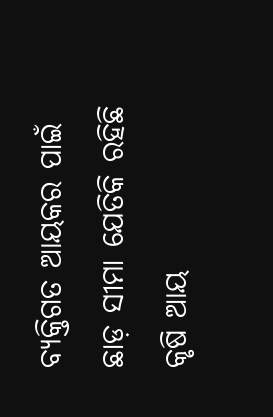ବ୍ୟକ୍ତିଗତ ଆୟକର ପାଇଁ ଛାଡ଼ ସୀମା ଯେତିକି ରହିଛି କୃଷି ଆୟ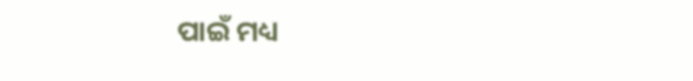ପାଇଁ ମଧ୍ୟ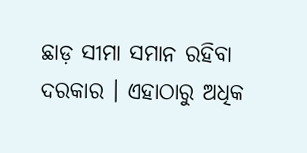ଛାଡ଼ ସୀମା ସମାନ ରହିବା ଦରକାର । ଏହାଠାରୁ ଅଧିକ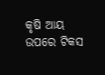କୃଷି ଆୟ ଉପରେ ଟିକସ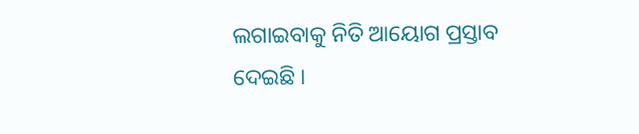ଲଗାଇବାକୁ ନିତି ଆୟୋଗ ପ୍ରସ୍ତାବ ଦେଇଛି ।